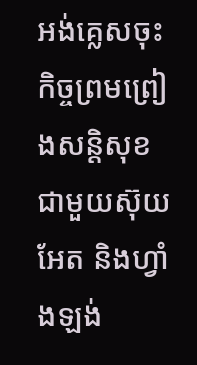អង់គ្លេសចុះកិច្ចព្រមព្រៀងសន្តិសុខជាមួយស៊ុយអែត និងហ្វាំងឡង់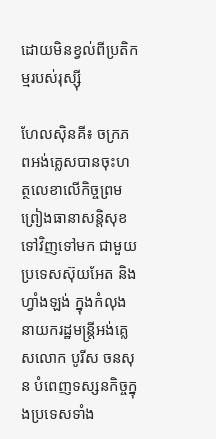ដោយមិនខ្វល់ពីប្រតិកម្មរបស់រុស្ស៊ី

ហែលស៊ិនគី៖ ចក្រភពអង់គ្លេសបានចុះហត្ថលេខាលើកិច្ចព្រមព្រៀងធានាសន្តិសុខទៅវិញទៅមក ជាមួយប្រទេសស៊ុយអែត និងហ្វាំងឡង់ ក្នុងកំលុងនាយករដ្ឋមន្ត្រីអង់គ្លេសលោក បូរីស ចនសុន បំពេញទស្សនកិច្ចក្នុងប្រទេសទាំង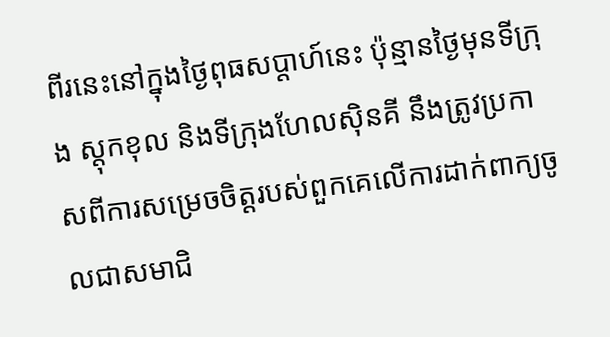ពីរនេះនៅក្នុងថ្ងៃពុធសប្តាហ៍នេះ ប៉ុន្មានថ្ងៃមុនទីក្រុង ស្តុកខុល និងទីក្រុងហែលស៊ិនគី នឹងត្រូវប្រកាសពីការសម្រេចចិត្តរបស់ពួកគេលើការដាក់ពាក្យចូលជាសមាជិ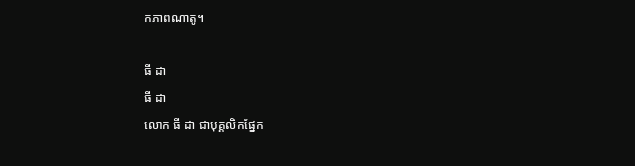កភាពណាតូ។

ធី ដា
ធី ដា
លោក ធី ដា ជាបុគ្គលិកផ្នែក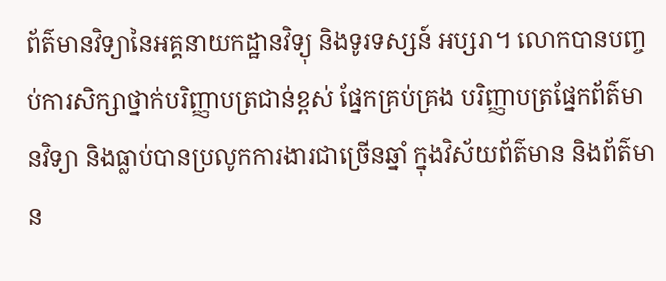ព័ត៌មានវិទ្យានៃអគ្គនាយកដ្ឋានវិទ្យុ និងទូរទស្សន៍ អប្សរា។ លោកបានបញ្ចប់ការសិក្សាថ្នាក់បរិញ្ញាបត្រជាន់ខ្ពស់ ផ្នែកគ្រប់គ្រង បរិញ្ញាបត្រផ្នែកព័ត៌មានវិទ្យា និងធ្លាប់បានប្រលូកការងារជាច្រើនឆ្នាំ ក្នុងវិស័យព័ត៌មាន និងព័ត៌មាន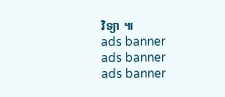វិទ្យា ៕
ads banner
ads banner
ads banner